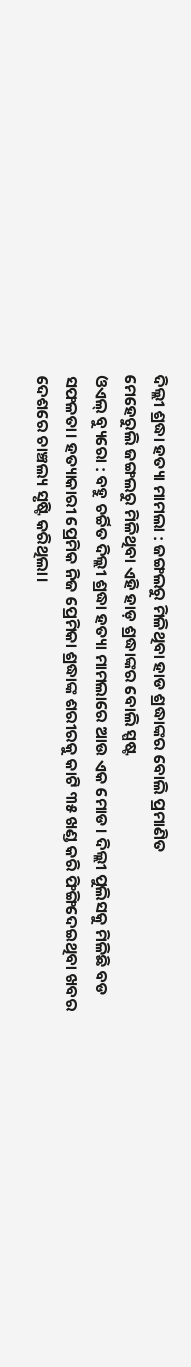ଦିଲ୍ଲୀ ଶ୍ରଦ୍ଧା ହତ୍ୟା ମାମଲା : ଜଙ୍ଗଲରୁ ମିଳିଥିବା ହାଡ ଶ୍ରଦ୍ଧାଙ୍କର ବୋଲି ପ୍ରମାଣିତ
ମେହେରୁଲି ଜଙ୍ଗଲରୁ ମିଳିଥିବା ଏହି ହାଡ଼ ଶ୍ରଦ୍ଧାଙ୍କର ବୋଲି ସ୍ପଷ୍ଟ
ଓଏଲ୍ ବ୍ୟୁରୋ : ବହୁ ଚର୍ଚ୍ଚିତ ଦିଲ୍ଲୀ ଶ୍ରଦ୍ଧା ହତ୍ୟା ମାମଲାରେ ଆଉ ଏକ ମୋଡ। ଦିଲ୍ଲୀ ପୁଲିସକୁ ମିଳିଛି ବଡ ସଫଳତା। ହତ୍ୟାକାରୀ ପ୍ରେମିକ ନିଜ ପ୍ରେମିକା ଶ୍ରଦ୍ଧାଙ୍କ ଶରୀରକୁ କାଟି ୩୫ ଖଣ୍ଡ କରି ଫିଙ୍ଗିଦେଇଥିବା ଖବର ଦେଶରେ ଚାଞ୍ଚଲ୍ୟ ସୃଷ୍ଟି କରିଥିଲା।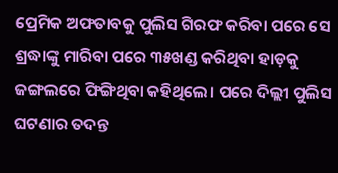ପ୍ରେମିକ ଅଫତାବକୁ ପୁଲିସ ଗିରଫ କରିବା ପରେ ସେ ଶ୍ରଦ୍ଧାଙ୍କୁ ମାରିବା ପରେ ୩୫ଖଣ୍ଡ କରିଥିବା ହାଡ଼କୁ ଜଙ୍ଗଲରେ ଫିଙ୍ଗିଥିବା କହିଥିଲେ। ପରେ ଦିଲ୍ଲୀ ପୁଲିସ ଘଟଣାର ତଦନ୍ତ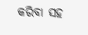କରିବା ସହ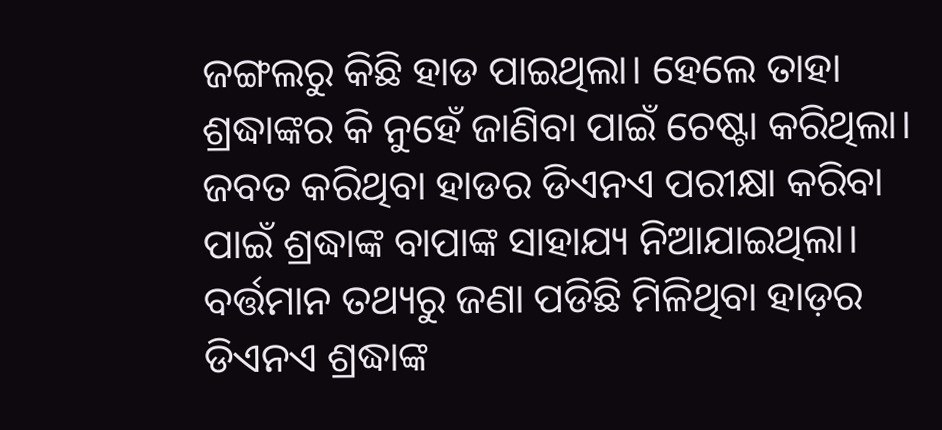ଜଙ୍ଗଲରୁ କିଛି ହାଡ ପାଇଥିଲା। ହେଲେ ତାହା ଶ୍ରଦ୍ଧାଙ୍କର କି ନୁହେଁ ଜାଣିବା ପାଇଁ ଚେଷ୍ଟା କରିଥିଲା।
ଜବତ କରିଥିବା ହାଡର ଡିଏନଏ ପରୀକ୍ଷା କରିବା ପାଇଁ ଶ୍ରଦ୍ଧାଙ୍କ ବାପାଙ୍କ ସାହାଯ୍ୟ ନିଆଯାଇଥିଲା। ବର୍ତ୍ତମାନ ତଥ୍ୟରୁ ଜଣା ପଡିଛି ମିଳିଥିବା ହାଡ଼ର ଡିଏନଏ ଶ୍ରଦ୍ଧାଙ୍କ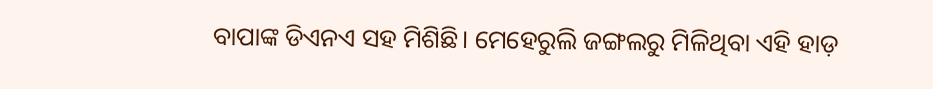ବାପାଙ୍କ ଡିଏନଏ ସହ ମିଶିଛି। ମେହେରୁଲି ଜଙ୍ଗଲରୁ ମିଳିଥିବା ଏହି ହାଡ଼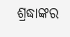ଶ୍ରଦ୍ଧାଙ୍କର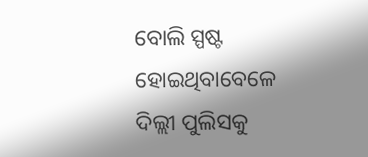ବୋଲି ସ୍ପଷ୍ଟ ହୋଇଥିବାବେଳେ ଦିଲ୍ଲୀ ପୁଲିସକୁ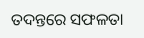ତଦନ୍ତରେ ସଫଳତା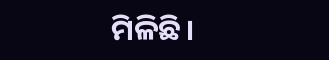ମିଳିଛି।